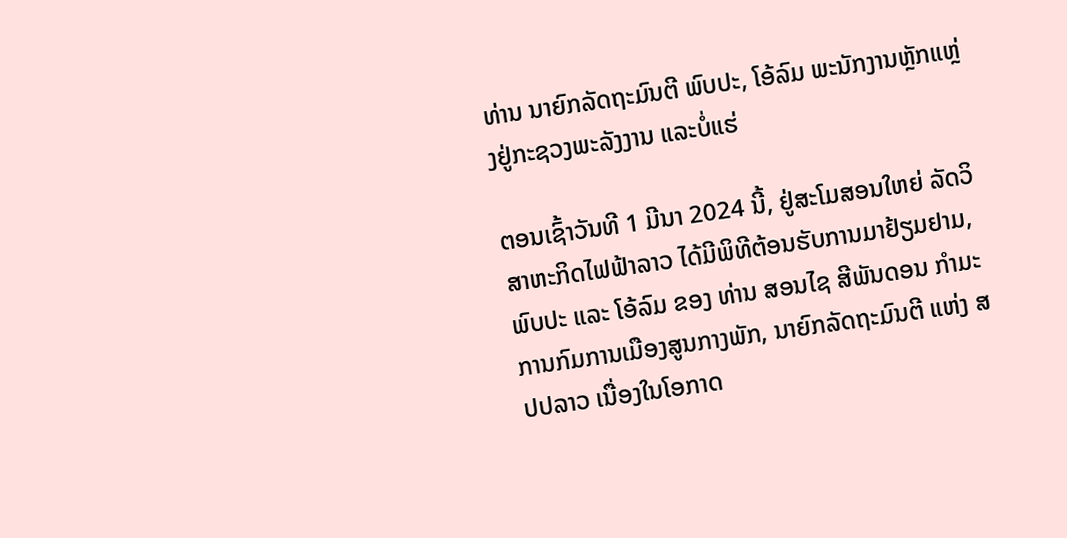ທ່ານ ນາຍົກລັດຖະມົນຕີ ພົບປະ, ໂອ້ລົມ ພະນັກງານຫຼັກແຫຼ່ງຢູ່ກະຊວງພະລັງງານ ແລະບໍ່ແຮ່

ຕອນເຊົ້າວັນທີ 1 ມີນາ 2024 ນີ້, ຢູ່ສະໂມສອນໃຫຍ່ ລັດວິສາຫະກິດໄຟຟ້າລາວ ໄດ້ມີພິທີຕ້ອນຮັບການມາຢ້ຽມຢາມ, ພົບປະ ແລະ ໂອ້ລົມ ຂອງ ທ່ານ ສອນໄຊ ສີພັນດອນ ກຳມະການກົມການເມືອງສູນກາງພັກ, ນາຍົກລັດຖະມົນຕີ ແຫ່ງ ສປປລາວ ເນື່ອງໃນໂອກາດ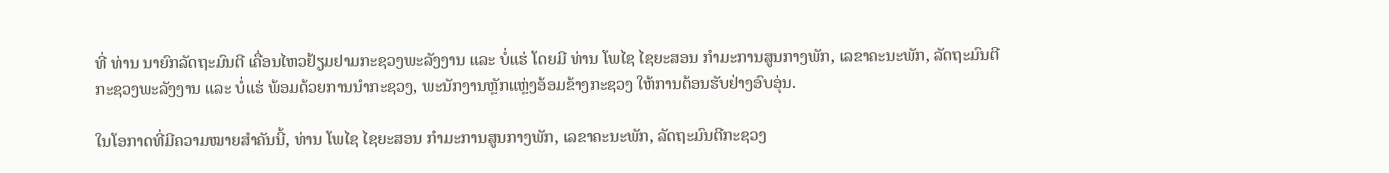ທີ່ ທ່ານ ນາຍົກລັດຖະມົນຕີ ເຄື່ອນໄຫວຢ້ຽມຢາມກະຊວງພະລັງງານ ແລະ ບໍ່ແຮ່ ໂດຍມີ ທ່ານ ໂພໄຊ ໄຊຍະສອນ ກຳມະການສູນກາງພັກ, ເລຂາຄະນະພັກ, ລັດຖະມົນຕີກະຊວງພະລັງງານ ແລະ ບໍ່ແຮ່ ພ້ອມດ້ວຍການນຳກະຊວງ, ພະນັກງານຫຼັກແຫຼ່ງອ້ອມຂ້າງກະຊວງ ໃຫ້ການຕ້ອນຮັບຢ່າງອົບອຸ່ນ.

ໃນໂອກາດທີ່ມີຄວາມໝາຍສຳຄັນນີ້, ທ່ານ ໂພໄຊ ໄຊຍະສອນ ກຳມະການສູນກາງພັກ, ເລຂາຄະນະພັກ, ລັດຖະມົນຕີກະຊວງ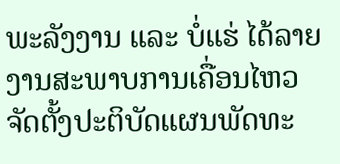ພະລັງງານ ແລະ ບໍ່ແຮ່ ໄດ້ລາຍງານສະພາບການເຄື່ອນໄຫວຈັດຕັ້ງປະຕິບັດແຜນພັດທະ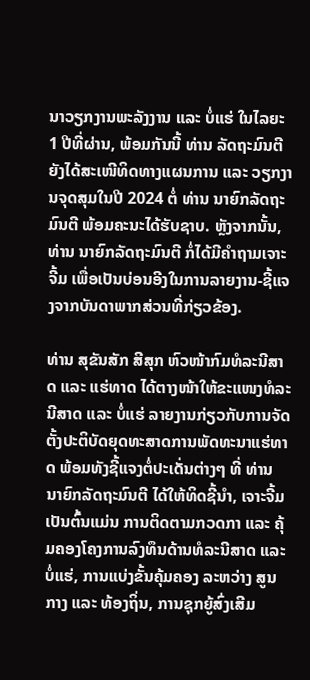ນາວຽກງານພະລັງງານ ແລະ ບໍ່ແຮ່ ໃນໄລຍະ 1 ປີທີ່ຜ່ານ, ພ້ອມກັນນີ້ ທ່ານ ລັດຖະມົນຕີ ຍັງໄດ້ສະເໜີທິດທາງແຜນການ ແລະ ວຽກງານຈຸດສຸມໃນປີ 2024 ຕໍ່ ທ່ານ ນາຍົກລັດຖະມົນຕີ ພ້ອມຄະນະໄດ້ຮັບຊາບ. ຫຼັງຈາກນັ້ນ, ທ່ານ ນາຍົກລັດຖະມົນຕີ ກໍ່ໄດ້ມີຄຳຖາມເຈາະຈີ້ມ ເພື່ອເປັນບ່ອນອີງໃນການລາຍງານ-ຊີ້ແຈງຈາກບັນດາພາກສ່ວນທີ່ກ່ຽວຂ້ອງ.

ທ່ານ ສຸຂັນສັກ ສີສຸກ ຫົວໜ້າກົມທໍລະນີສາດ ແລະ ແຮ່ທາດ ໄດ້ຕາງໜ້າໃຫ້ຂະແໜງທໍລະນີສາດ ແລະ ບໍ່ແຮ່ ລາຍງານກ່ຽວກັບການຈັດຕັ້ງປະຕິບັດຍຸດທະສາດການພັດທະນາແຮ່ທາດ ພ້ອມທັງຊີ້ແຈງຕໍ່ປະເດັ່ນຕ່າງໆ ທີ່ ທ່ານ ນາຍົກລັດຖະມົນຕີ ໄດ້ໃຫ້ທິດຊີ້ນຳ, ເຈາະຈີ້ມ ເປັນຕົ້ນແມ່ນ ການຕິດຕາມກວດກາ ແລະ ຄຸ້ມຄອງໂຄງການລົງທຶນດ້ານທໍລະນີສາດ ແລະ ບໍ່ແຮ່, ການແບ່ງຂັ້ນຄຸ້ມຄອງ ລະຫວ່າງ ສູນກາງ ແລະ ທ້ອງຖິ່ນ, ການຊຸກຍູ້ສົ່ງເສີມ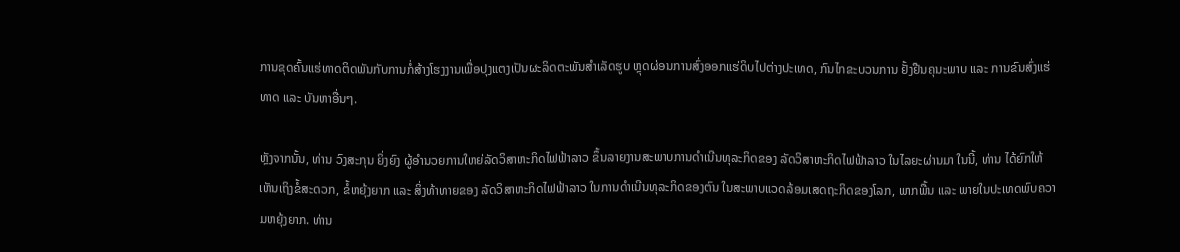ການຂຸດຄົ້ນແຮ່ທາດຕິດພັນກັບການກໍ່ສ້າງໂຮງງານເພື່ອປຸງແຕງເປັນຜະລິດຕະພັນສຳເລັດຮູບ ຫຼຸດຜ່ອນການສົ່ງອອກແຮ່ດິບໄປຕ່າງປະເທດ, ກົນໄກຂະບວນການ ຢັ້ງຢືນຄຸນະພາບ ແລະ ການຂົນສົ່ງແຮ່ທາດ ແລະ ບັນຫາອື່ນໆ.

ຫຼັງຈາກນັ້ນ, ທ່ານ ວົງສະກຸນ ຍິ່ງຍົງ ຜູ້ອຳນວຍການໃຫຍ່ລັດວິສາຫະກິດໄຟຟ້າລາວ ຂຶ້ນລາຍງານສະພາບການດຳເນີນທຸລະກິດຂອງ ລັດວິສາຫະກິດໄຟຟ້າລາວ ໃນໄລຍະຜ່ານມາ ໃນນີ້, ທ່ານ ໄດ້ຍົກໃຫ້ເຫັນເຖິງຂໍ້ສະດວກ, ຂໍ້ຫຍຸ້ງຍາກ ແລະ ສິ່ງທ້າທາຍຂອງ ລັດວິສາຫະກິດໄຟຟ້າລາວ ໃນການດຳເນີນທຸລະກິດຂອງຕົນ ໃນສະພາບແວດລ້ອມເສດຖະກິດຂອງໂລກ, ພາກພື້ນ ແລະ ພາຍໃນປະເທດພົບຄວາມຫຍຸ້ງຍາກ. ທ່ານ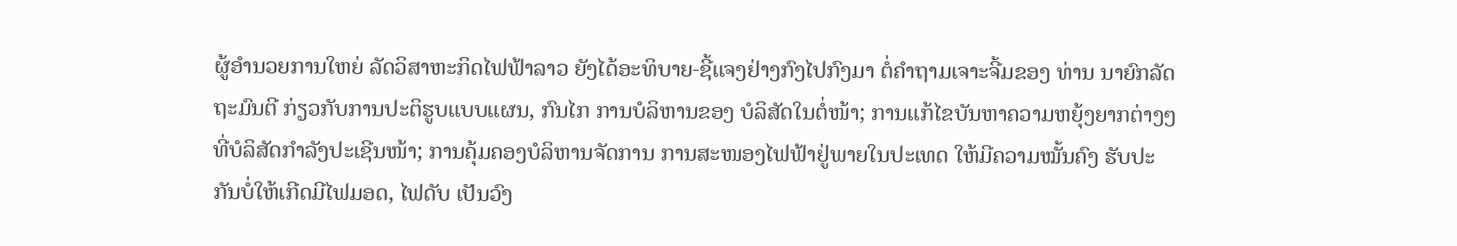ຜູ້ອຳນວຍການໃຫຍ່ ລັດວິສາຫະກິດໄຟຟ້າລາວ ຍັງໄດ້ອະທິບາຍ-ຊີ້ແຈງຢ່າງກົງໄປກົງມາ ຕໍ່ຄຳຖາມເຈາະຈີ້ມຂອງ ທ່ານ ນາຍົກລັດຖະມົນຕີ ກ່ຽວກັບການປະຕິຮູບແບບແຜນ, ກົນໄກ ການບໍລິຫານຂອງ ບໍລິສັດໃນຕໍ່ໜ້າ; ການແກ້ໄຂບັນຫາຄວາມຫຍຸ້ງຍາກຕ່າງໆທີ່ບໍລິສັດກໍາລັງປະເຊີນໜ້າ; ການຄຸ້ມຄອງບໍລິຫານຈັດການ ການສະໜອງໄຟຟ້າຢູ່ພາຍໃນປະເທດ ໃຫ້ມີຄວາມໝັ້ນຄົງ ຮັບປະກັນບໍ່ໃຫ້ເກີດມີໄຟມອດ, ໄຟດັບ ເປັນວົງ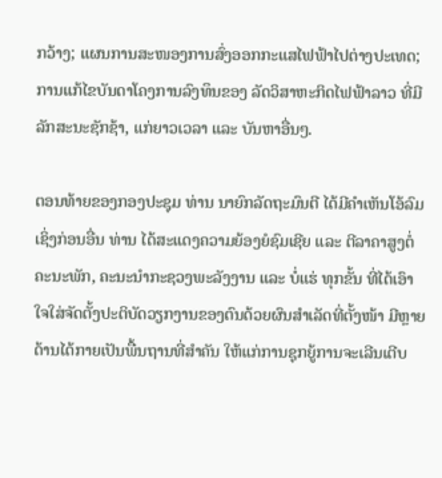ກວ້າງ; ແຜນການສະໜອງການສົ່ງອອກກະແສໄຟຟ້າໄປຕ່າງປະເທດ; ການແກ້ໄຂບັນດາໂຄງການລົງທຶນຂອງ ລັດວິສາຫະກິດໄຟຟ້າລາວ ທີ່ມີລັກສະນະຊັກຊ້າ, ແກ່ຍາວເວລາ ແລະ ບັນຫາອື່ນໆ.

ຕອນທ້າຍຂອງກອງປະຊຸມ ທ່ານ ນາຍົກລັດຖະມົນຕີ ໄດ້ມີຄຳເຫັນໂອ້ລົມ ເຊິ່ງກ່ອນອື່ນ ທ່ານ ໄດ້ສະແດງຄວາມຍ້ອງຍໍຊົມເຊີຍ ແລະ ຕີລາຄາສູງຕໍ່ຄະນະພັກ, ຄະນະນຳກະຊວງພະລັງງານ ແລະ ບໍ່ແຮ່ ທຸກຂັ້ນ ທີ່ໄດ້ເອົາໃຈໃສ່ຈັດຕັ້ງປະຕິບັດວຽກງານຂອງຕົນດ້ວຍຜົນສຳເລັດທີ່ຕັ້ງໜ້າ ມີຫຼາຍດ້ານໄດ້ກາຍເປັນພື້ນຖານທີ່ສຳຄັນ ໃຫ້ແກ່ການຊຸກຍູ້ການຈະເລີນເຕີບ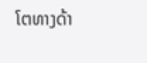ໂຕທາງດ້າ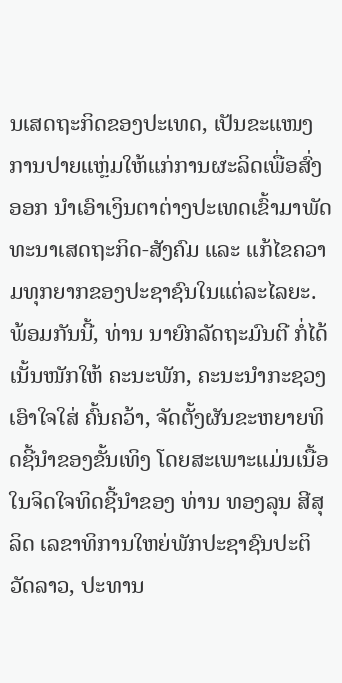ນເສດຖະກິດຂອງປະເທດ, ເປັນຂະແໜງການປາຍແຫຼ່ມໃຫ້ແກ່ການຜະລິດເພື່ອສົ່ງອອກ ນຳເອົາເງິນຕາຕ່າງປະເທດເຂົ້າມາພັດທະນາເສດຖະກິດ-ສັງຄົມ ແລະ ແກ້ໄຂຄວາມທຸກຍາກຂອງປະຊາຊົນໃນແຕ່ລະໄລຍະ. ພ້ອມກັນນີ້, ທ່ານ ນາຍົກລັດຖະມົນຕີ ກໍ່ໄດ້ເນັ້ນໜັກໃຫ້ ຄະນະພັກ, ຄະນະນຳກະຊວງ ເອົາໃຈໃສ່ ຄົ້ນຄວ້າ, ຈັດຕັ້ງຜັນຂະຫຍາຍທິດຊີ້ນຳຂອງຂັ້ນເທິງ ໂດຍສະເພາະແມ່ນເນື້ອໃນຈິດໃຈທິດຊີ້ນຳຂອງ ທ່ານ ທອງລຸນ ສີສຸລິດ ເລຂາທິການໃຫຍ່ພັກປະຊາຊົນປະຕິວັດລາວ, ປະທານ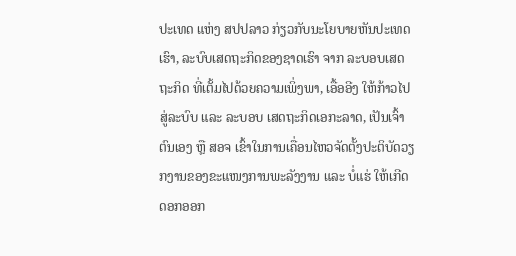ປະເທດ ແຫ່ງ ສປປລາວ ກ່ຽວກັບນະໂຍບາຍຫັນປະເທດເຮົາ, ລະບົບເສດຖະກິດຂອງຊາດເຮົາ ຈາກ ລະບອບເສດຖະກິດ ທີ່ເຕັ້ມໄປດ້ວຍຄວາມເພິ່ງພາ, ເອື້ອອີງ ໃຫ້ກ້າວໄປສູ່ລະບົບ ແລະ ລະບອບ ເສດຖະກິດເອກະລາດ, ເປັນເຈົ້າຕົນເອງ ຫຼື ສອຈ ເຂົ້າໃນການເຄື່ອນໄຫວຈັດຕັ້ງປະຕິບັດວຽກງານຂອງຂະແໜງການພະລັງງານ ແລະ ບໍ່ແຮ່ ໃຫ້ເກີດດອກອອກ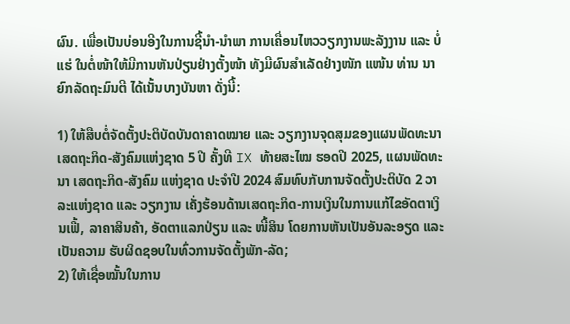ຜົນ. ເພື່ອເປັນບ່ອນອີງໃນການຊີ້ນຳ-ນຳພາ ການເຄື່ອນໄຫວວຽກງານພະລັງງານ ແລະ ບໍ່ແຮ່ ໃນຕໍ່ໜ້າໃຫ້ມີການຫັນປ່ຽນຢ່າງຕັ້ງໜ້າ ທັງມີຜົນສຳເລັດຢ່າງໜັກ ແໜ້ນ ທ່ານ ນາຍົກລັດຖະມົນຕີ ໄດ້ເນັ້ນບາງບັນຫາ ດັ່ງນີ້:

1) ໃຫ້ສືບຕໍ່ຈັດຕັ້ງປະຕິບັດບັນດາຄາດໝາຍ ແລະ ວຽກງານຈຸດສຸມຂອງແຜນພັດທະນາ ເສດຖະກິດ-ສັງຄົມແຫ່ງຊາດ 5 ປີ ຄັ້ງທີ IX ທ້າຍສະໄໝ ຮອດປີ 2025, ແຜນພັດທະນາ ເສດຖະກິດ-ສັງຄົມ ແຫ່ງຊາດ ປະຈໍາປີ 2024 ສົມທົບກັບການຈັດຕັ້ງປະຕິບັດ 2 ວາລະແຫ່ງຊາດ ແລະ ວຽກງານ ເຄັ່ງຮ້ອນດ້ານເສດຖະກິດ-ການເງິນໃນການແກ້ໄຂອັດຕາເງິນເຟີ້, ລາຄາສິນຄ້າ, ອັດຕາແລກປ່ຽນ ແລະ ໜີ້ສິນ ໂດຍການຫັນເປັນອັນລະອຽດ ແລະ ເປັນຄວາມ ຮັບຜິດຊອບໃນທົ່ວການຈັດຕັ້ງພັກ-ລັດ;
2) ໃຫ້ເຊື່ອໝັ້ນໃນການ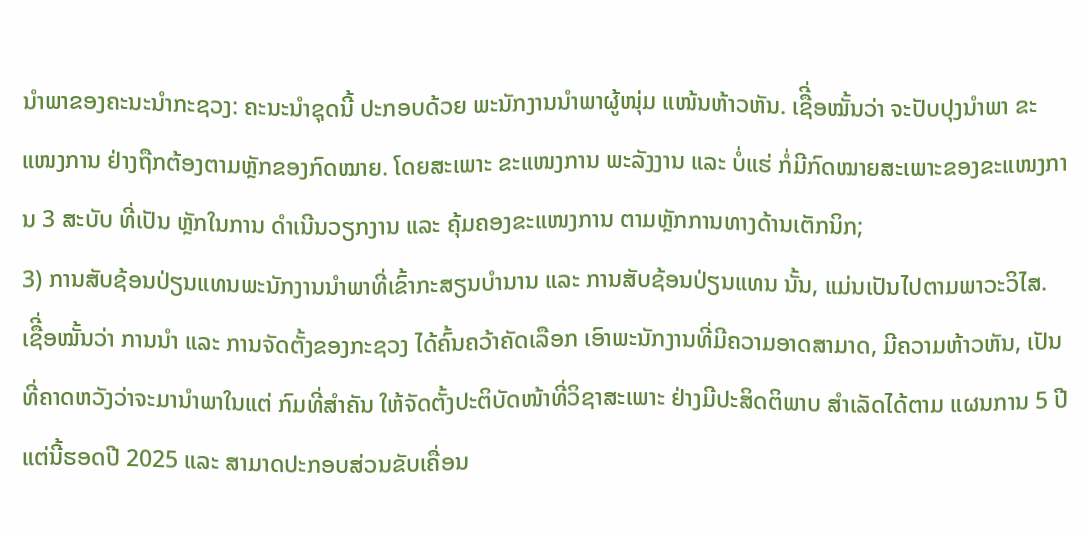ນໍາພາຂອງຄະນະນໍາກະຊວງ: ຄະນະນໍາຊຸດນີ້ ປະກອບດ້ວຍ ພະນັກງານນໍາພາຜູ້ໜຸ່ມ ແໜ້ນຫ້າວຫັນ. ເຊືີ່ອໝັ້ນວ່າ ຈະປັບປຸງນໍາພາ ຂະແໜງການ ຢ່າງຖືກຕ້ອງຕາມຫຼັກຂອງກົດໝາຍ. ໂດຍສະເພາະ ຂະແໜງການ ພະລັງງານ ແລະ ບໍ່ແຮ່ ກໍ່ມີກົດໝາຍສະເພາະຂອງຂະແໜງການ 3 ສະບັບ ທີ່ເປັນ ຫຼັກໃນການ ດໍາເນີນວຽກງານ ແລະ ຄຸ້ມຄອງຂະແໜງການ ຕາມຫຼັກການທາງດ້ານເຕັກນິກ;
3) ການສັບຊ້ອນປ່ຽນແທນພະນັກງານນໍາພາທີ່ເຂົ້າກະສຽນບໍານານ ແລະ ການສັບຊ້ອນປ່ຽນແທນ ນັ້ນ, ແມ່ນເປັນໄປຕາມພາວະວິໄສ. ເຊືີ່ອໝັ້ນວ່າ ການນໍາ ແລະ ການຈັດຕັ້ງຂອງກະຊວງ ໄດ້ຄົ້ນຄວ້າຄັດເລືອກ ເອົາພະນັກງານທີ່ມີຄວາມອາດສາມາດ, ມີຄວາມຫ້າວຫັນ, ເປັນທີ່ຄາດຫວັງວ່າຈະມານໍາພາໃນແຕ່ ກົມທີ່ສໍາຄັນ ໃຫ້ຈັດຕັ້ງປະຕິບັດໜ້າທີ່ວິຊາສະເພາະ ຢ່າງມີປະສິດຕິພາບ ສໍາເລັດໄດ້ຕາມ ແຜນການ 5 ປີ ແຕ່ນີ້ຮອດປີ 2025 ແລະ ສາມາດປະກອບສ່ວນຂັບເຄື່ອນ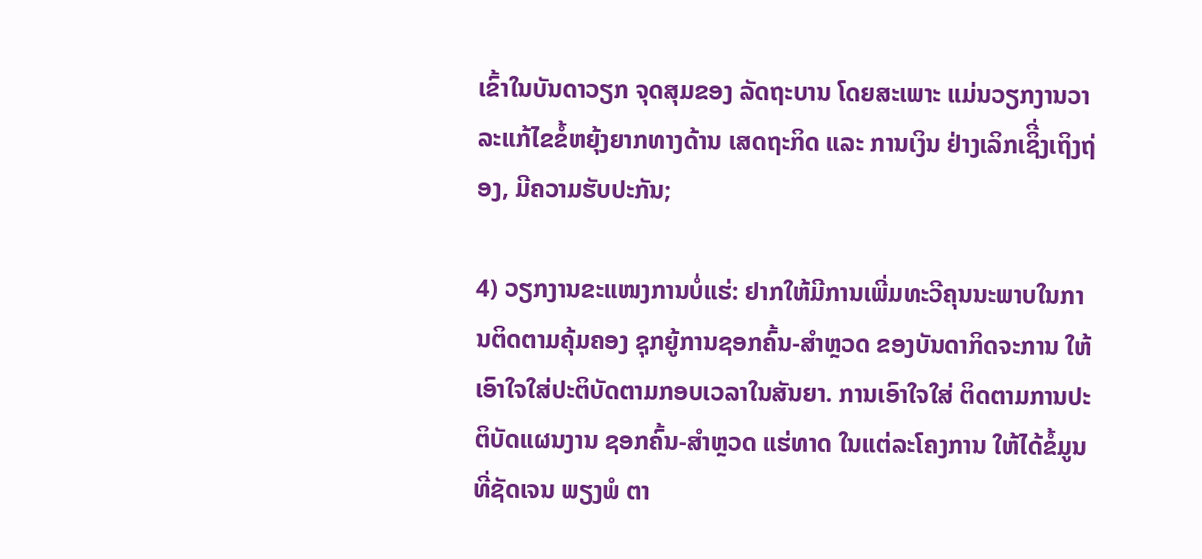ເຂົ້າໃນບັນດາວຽກ ຈຸດສຸມຂອງ ລັດຖະບານ ໂດຍສະເພາະ ແມ່ນວຽກງານວາລະແກ້ໄຂຂໍ້ຫຍຸ້ງຍາກທາງດ້ານ ເສດຖະກິດ ແລະ ການເງິນ ຢ່າງເລິກເຊິີ່ງເຖິງຖ່ອງ, ມີຄວາມຮັບປະກັນ;

4) ວຽກງານຂະແໜງການບໍ່ແຮ່: ຢາກໃຫ້ມີການເພີ່ມທະວີຄຸນນະພາບໃນການຕິດຕາມຄຸ້ມຄອງ ຊຸກຍູ້ການຊອກຄົ້ນ-ສໍາຫຼວດ ຂອງບັນດາກິດຈະການ ໃຫ້ເອົາໃຈໃສ່ປະຕິບັດຕາມກອບເວລາໃນສັນຍາ. ການເອົາໃຈໃສ່ ຕິດຕາມການປະຕິບັດແຜນງານ ຊອກຄົ້ນ-ສໍາຫຼວດ ແຮ່ທາດ ໃນແຕ່ລະໂຄງການ ໃຫ້ໄດ້ຂໍ້ມູນທີ່ຊັດເຈນ ພຽງພໍ ຕາ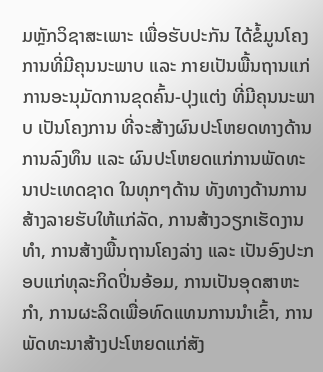ມຫຼັກວິຊາສະເພາະ ເພື່ອຮັບປະກັນ ໄດ້ຂໍ້ມູນໂຄງການທີ່ມີຄຸນນະພາບ ແລະ ກາຍເປັນພື້ນຖານແກ່ການອະນຸມັດການຂຸດຄົ້ນ-ປຸງແຕ່ງ ທີ່ມີຄຸນນະພາບ ເປັນໂຄງການ ທີ່ຈະສ້າງຜົນປະໂຫຍດທາງດ້ານການລົງທຶນ ແລະ ຜົນປະໂຫຍດແກ່ການພັດທະນາປະເທດຊາດ ໃນທຸກໆດ້ານ ທັງທາງດ້ານການສ້າງລາຍຮັບໃຫ້ແກ່ລັດ, ການສ້າງວຽກເຮັດງານທໍາ, ການສ້າງພື້ນຖານໂຄງລ່າງ ແລະ ເປັນອົງປະກອບແກ່ທຸລະກິດປິ່ນອ້ອມ, ການເປັນອຸດສາຫະກໍາ, ການຜະລິດເພື່ອທົດແທນການນໍາເຂົ້າ, ການພັດທະນາສ້າງປະໂຫຍດແກ່ສັງ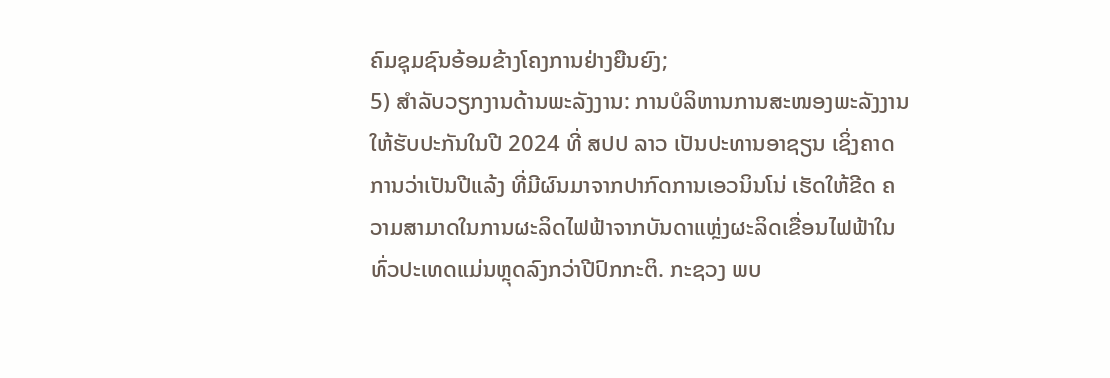ຄົມຊຸມຊົນອ້ອມຂ້າງໂຄງການຢ່າງຍືນຍົງ;
5) ສຳລັບວຽກງານດ້ານພະລັງງານ: ການບໍລິຫານການສະໜອງພະລັງງານໃຫ້ຮັບປະກັນໃນປີ 2024 ທີ່ ສປປ ລາວ ເປັນປະທານອາຊຽນ ເຊິ່ງຄາດການວ່າເປັນປີແລ້ງ ທີ່ມີຜົນມາຈາກປາກົດການເອວນິນໂນ່ ເຮັດໃຫ້ຂີດ ຄວາມສາມາດໃນການຜະລິດໄຟຟ້າຈາກບັນດາແຫຼ່ງຜະລິດເຂື່ອນໄຟຟ້າໃນທົ່ວປະເທດແມ່ນຫຼຸດລົງກວ່າປີປົກກະຕິ. ກະຊວງ ພບ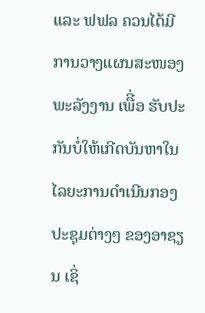ແລະ ຟຟລ ຄວນໄດ້ມີການວາງແຜນສະໜອງພະລັງງານ ເພືີ່ອ ຮັບປະກັນບໍ່ໃຫ້ເກີດບັນຫາໃນໄລຍະການດໍາເນີນກອງປະຊຸມຕ່າງໆ ຂອງອາຊຽນ ເຊິ່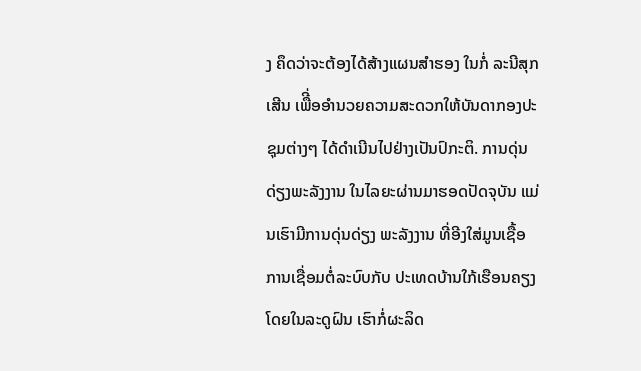ງ ຄຶດວ່າຈະຕ້ອງໄດ້ສ້າງແຜນສໍາຮອງ ໃນກໍ່ ລະນີສຸກເສີນ ເພືີ່ອອໍານວຍຄວາມສະດວກໃຫ້ບັນດາກອງປະຊຸມຕ່າງໆ ໄດ້ດໍາເນີນໄປຢ່າງເປັນປົກະຕິ. ການດຸ່ນດ່ຽງພະລັງງານ ໃນໄລຍະຜ່ານມາຮອດປັດຈຸບັນ ແມ່ນເຮົາມີການດຸ່ນດ່ຽງ ພະລັງງານ ທີ່ອີງໃສ່ມູນເຊື້ອການເຊື່ອມຕໍ່ລະບົບກັບ ປະເທດບ້ານໃກ້ເຮືອນຄຽງ ໂດຍໃນລະດູຝົນ ເຮົາກໍ່ຜະລິດ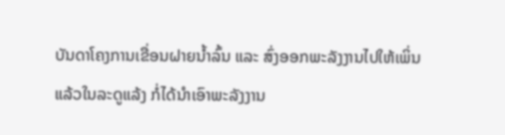ບັນດາໂຄງການເຂື່ອນຝາຍນໍ້າລົ້ນ ແລະ ສົ່ງອອກພະລັງງານໄປໃຫ້ເພິ່ນ ແລ້ວໃນລະດູແລ້ງ ກໍ່ໄດ້ນໍາເອົາພະລັງງານ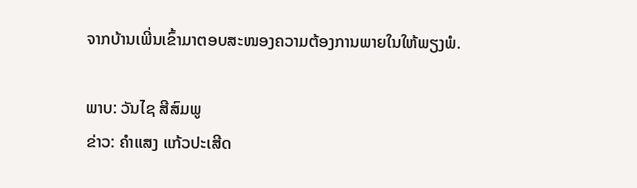ຈາກບ້ານເພີ່ນເຂົ້າມາຕອບສະໜອງຄວາມຕ້ອງການພາຍໃນໃຫ້ພຽງພໍ.

ພາບ: ວັນໄຊ ສີສົມພູ
ຂ່າວ: ຄຳແສງ ແກ້ວປະເສີດ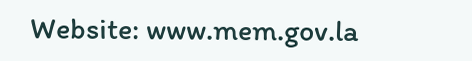Website: www.mem.gov.la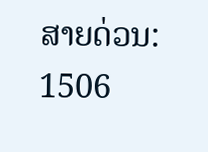ສາຍດ່ວນ: 1506